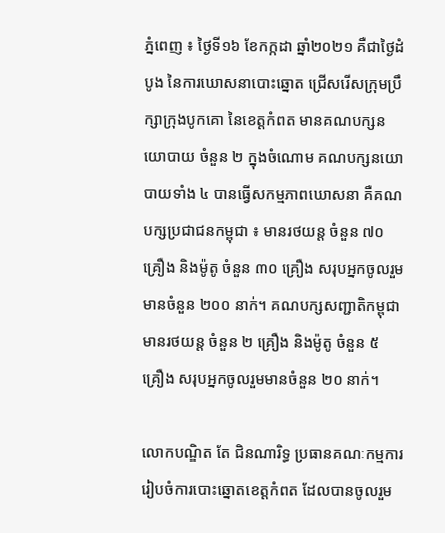ភ្នំពេញ ៖ ថ្ងៃទី១៦ ខែកក្កដា ឆ្នាំ២០២១ គឺជាថ្ងៃដំបូង នៃការឃោសនាបោះឆ្នោត ជ្រើសរើសក្រុមប្រឹក្សាក្រុងបូកគោ នៃខេត្តកំពត មានគណបក្សនយោបាយ ចំនួន ២ ក្នុងចំណោម គណបក្សនយោបាយទាំង ៤ បានធ្វើសកម្មភាពឃោសនា គឺគណបក្សប្រជាជនកម្ពុជា ៖ មានរថយន្ត ចំនួន ៧០ គ្រឿង និងម៉ូតូ ចំនួន ៣០ គ្រឿង សរុបអ្នកចូលរួមមានចំនួន ២០០ នាក់។ គណបក្សសញ្ជាតិកម្ពុជា មានរថយន្ត ចំនួន ២ គ្រឿង និងម៉ូតូ ចំនួន ៥ គ្រឿង សរុបអ្នកចូលរួមមានចំនួន ២០ នាក់។

លោកបណ្ឌិត តែ ជិនណារិទ្ធ ប្រធានគណៈកម្មការរៀបចំការបោះឆ្នោតខេត្តកំពត ដែលបានចូលរួម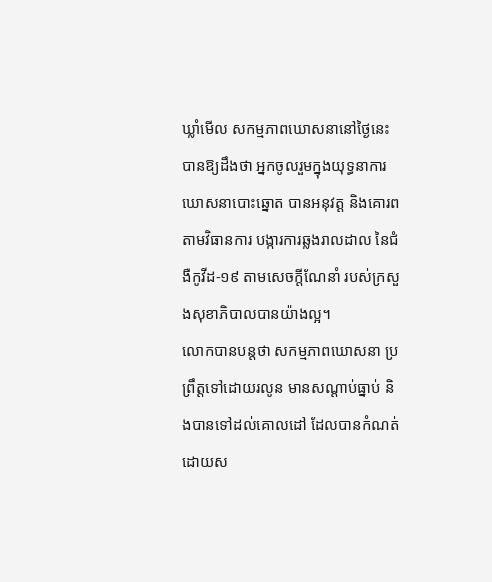ឃ្លាំមើល សកម្មភាពឃោសនានៅថ្ងៃនេះ បានឱ្យដឹងថា អ្នកចូលរួមក្នុងយុទ្ធនាការឃោសនាបោះឆ្នោត បានអនុវត្ត និងគោរពតាមវិធានការ បង្ការការឆ្លងរាលដាល នៃជំងឺកូវីដ-១៩ តាមសេចក្តីណែនាំ របស់ក្រសួងសុខាភិបាលបានយ៉ាងល្អ។
លោកបានបន្តថា សកម្មភាពឃោសនា ប្រព្រឹត្តទៅដោយរលូន មានសណ្តាប់ធ្នាប់ និងបានទៅដល់គោលដៅ ដែលបានកំណត់ដោយស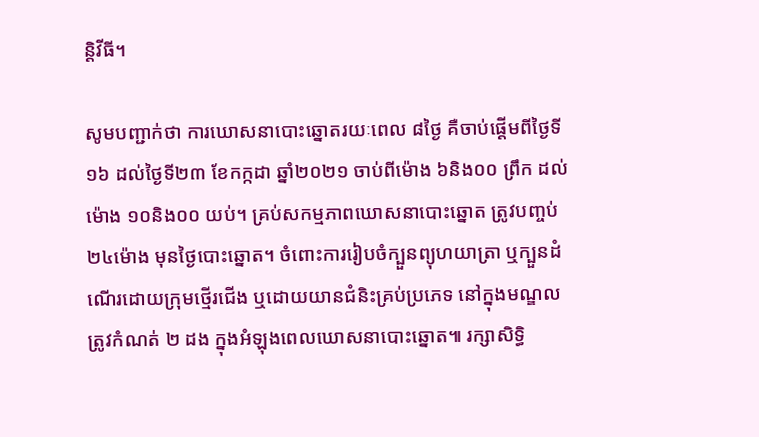ន្តិវីធី។

សូមបញ្ជាក់ថា ការឃោសនាបោះឆ្នោតរយៈពេល ៨ថ្ងៃ គឺចាប់ផ្តើមពីថ្ងៃទី១៦ ដល់ថ្ងៃទី២៣ ខែកក្កដា ឆ្នាំ២០២១ ចាប់ពីម៉ោង ៦និង០០ ព្រឹក ដល់ម៉ោង ១០និង០០ យប់។ គ្រប់សកម្មភាពឃោសនាបោះឆ្នោត ត្រូវបញ្ចប់ ២៤ម៉ោង មុនថ្ងៃបោះឆ្នោត។ ចំពោះការរៀបចំក្បួនព្យុហយាត្រា ឬក្បួនដំណើរដោយក្រុមថ្មើរជើង ឬដោយយានជំនិះគ្រប់ប្រភេទ នៅក្នុងមណ្ឌលត្រូវកំណត់ ២ ដង ក្នុងអំឡុងពេលឃោសនាបោះឆ្នោត៕ រក្សាសិទ្ធិ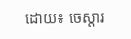ដោយ៖ ចេស្តារ